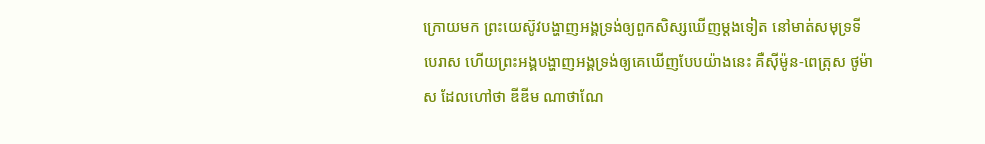ក្រោយមក ព្រះយេស៊ូវបង្ហាញអង្គទ្រង់ឲ្យពួកសិស្សឃើញម្តងទៀត នៅមាត់សមុទ្រទីបេរាស ហើយព្រះអង្គបង្ហាញអង្គទ្រង់ឲ្យគេឃើញបែបយ៉ាងនេះ គឺស៊ីម៉ូន-ពេត្រុស ថូម៉ាស ដែលហៅថា ឌីឌីម ណាថាណែ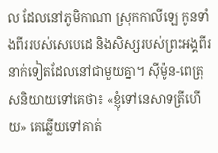ល ដែលនៅភូមិកាណា ស្រុកកាលីឡេ កូនទាំងពីររបស់សេបេដេ និងសិស្សរបស់ព្រះអង្គពីរនាក់ទៀតដែលនៅជាមួយគ្នា។ ស៊ីម៉ូន-ពេត្រុសនិយាយទៅគេថា៖ «ខ្ញុំទៅនេសាទត្រីហើយ» គេឆ្លើយទៅគាត់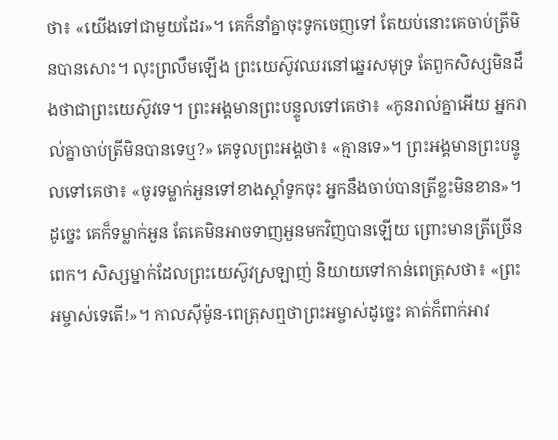ថា៖ «យើងទៅជាមួយដែរ»។ គេក៏នាំគ្នាចុះទូកចេញទៅ តែយប់នោះគេចាប់ត្រីមិនបានសោះ។ លុះព្រលឹមឡើង ព្រះយេស៊ូវឈរនៅឆ្នេរសមុទ្រ តែពួកសិស្សមិនដឹងថាជាព្រះយេស៊ូវទេ។ ព្រះអង្គមានព្រះបន្ទូលទៅគេថា៖ «កូនរាល់គ្នាអើយ អ្នករាល់គ្នាចាប់ត្រីមិនបានទេឬ?» គេទូលព្រះអង្គថា៖ «គ្មានទេ»។ ព្រះអង្គមានព្រះបន្ទូលទៅគេថា៖ «ចូរទម្លាក់អួនទៅខាងស្តាំទូកចុះ អ្នកនឹងចាប់បានត្រីខ្លះមិនខាន»។ ដូច្នេះ គេក៏ទម្លាក់អួន តែគេមិនអាចទាញអួនមកវិញបានឡើយ ព្រោះមានត្រីច្រើនពេក។ សិស្សម្នាក់ដែលព្រះយេស៊ូវស្រឡាញ់ និយាយទៅកាន់ពេត្រុសថា៖ «ព្រះអម្ចាស់ទេតើ!»។ កាលស៊ីម៉ូន-ពេត្រុសឮថាព្រះអម្ចាស់ដូច្នេះ គាត់ក៏ពាក់អាវ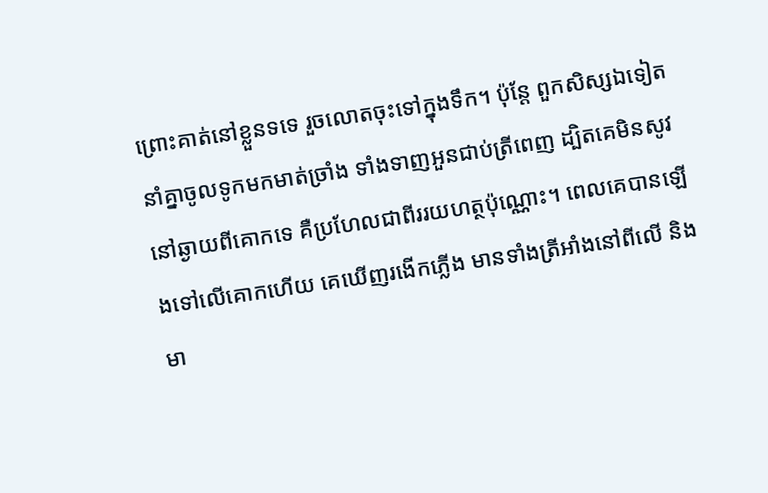ព្រោះគាត់នៅខ្លួនទទេ រួចលោតចុះទៅក្នុងទឹក។ ប៉ុន្តែ ពួកសិស្សឯទៀតនាំគ្នាចូលទូកមកមាត់ច្រាំង ទាំងទាញអួនជាប់ត្រីពេញ ដ្បិតគេមិនសូវនៅឆ្ងាយពីគោកទេ គឺប្រហែលជាពីររយហត្ថប៉ុណ្ណោះ។ ពេលគេបានឡើងទៅលើគោកហើយ គេឃើញរងើកភ្លើង មានទាំងត្រីអាំងនៅពីលើ និងមា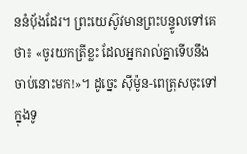ននំបុ័ងដែរ។ ព្រះយេស៊ូវមានព្រះបន្ទូលទៅគេថា៖ «ចូរយកត្រីខ្លះ ដែលអ្នករាល់គ្នាទើបនឹងចាប់នោះមក!»។ ដូច្នេះ ស៊ីម៉ូន-ពេត្រុសចុះទៅក្នុងទូ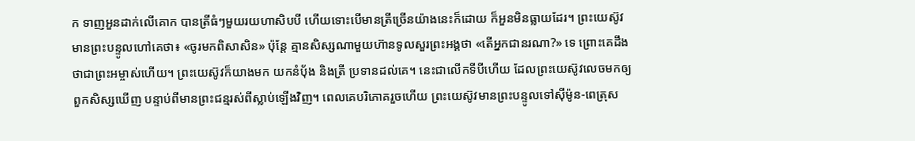ក ទាញអួនដាក់លើគោក បានត្រីធំៗមួយរយហាសិបបី ហើយទោះបើមានត្រីច្រើនយ៉ាងនេះក៏ដោយ ក៏អួនមិនធ្លាយដែរ។ ព្រះយេស៊ូវមានព្រះបន្ទូលហៅគេថា៖ «ចូរមកពិសាសិន» ប៉ុន្តែ គ្មានសិស្សណាមួយហ៊ានទូលសួរព្រះអង្គថា «តើអ្នកជានរណា?» ទេ ព្រោះគេដឹងថាជាព្រះអម្ចាស់ហើយ។ ព្រះយេស៊ូវក៏យាងមក យកនំបុ័ង និងត្រី ប្រទានដល់គេ។ នេះជាលើកទីបីហើយ ដែលព្រះយេស៊ូវលេចមកឲ្យពួកសិស្សឃើញ បន្ទាប់ពីមានព្រះជន្មរស់ពីស្លាប់ឡើងវិញ។ ពេលគេបរិភោគរួចហើយ ព្រះយេស៊ូវមានព្រះបន្ទូលទៅស៊ីម៉ូន-ពេត្រុស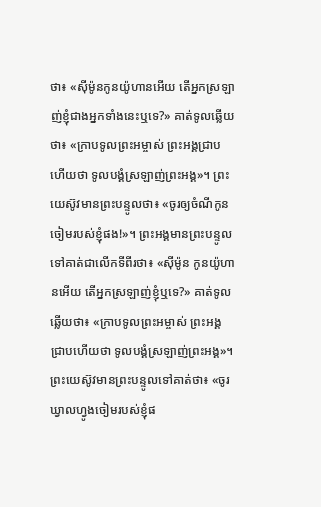ថា៖ «ស៊ីម៉ូនកូនយ៉ូហានអើយ តើអ្នកស្រឡាញ់ខ្ញុំជាងអ្នកទាំងនេះឬទេ?» គាត់ទូលឆ្លើយថា៖ «ក្រាបទូលព្រះអម្ចាស់ ព្រះអង្គជ្រាបហើយថា ទូលបង្គំស្រឡាញ់ព្រះអង្គ»។ ព្រះយេស៊ូវមានព្រះបន្ទូលថា៖ «ចូរឲ្យចំណីកូនចៀមរបស់ខ្ញុំផង!»។ ព្រះអង្គមានព្រះបន្ទូលទៅគាត់ជាលើកទីពីរថា៖ «ស៊ីម៉ូន កូនយ៉ូហានអើយ តើអ្នកស្រឡាញ់ខ្ញុំឬទេ?» គាត់ទូលឆ្លើយថា៖ «ក្រាបទូលព្រះអម្ចាស់ ព្រះអង្គជ្រាបហើយថា ទូលបង្គំស្រឡាញ់ព្រះអង្គ»។ ព្រះយេស៊ូវមានព្រះបន្ទូលទៅគាត់ថា៖ «ចូរឃ្វាលហ្វូងចៀមរបស់ខ្ញុំផ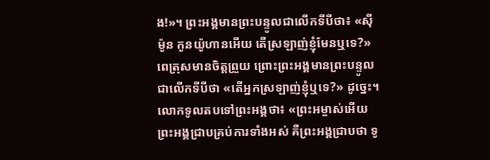ង!»។ ព្រះអង្គមានព្រះបន្ទូលជាលើកទីបីថា៖ «ស៊ីម៉ូន កូនយ៉ូហានអើយ តើស្រឡាញ់ខ្ញុំមែនឬទេ?» ពេត្រុសមានចិត្តព្រួយ ព្រោះព្រះអង្គមានព្រះបន្ទូលជាលើកទីបីថា «តើអ្នកស្រឡាញ់ខ្ញុំឬទេ?» ដូច្នេះ។ លោកទូលតបទៅព្រះអង្គថា៖ «ព្រះអម្ចាស់អើយ ព្រះអង្គជ្រាបគ្រប់ការទាំងអស់ គឺព្រះអង្គជ្រាបថា ទូ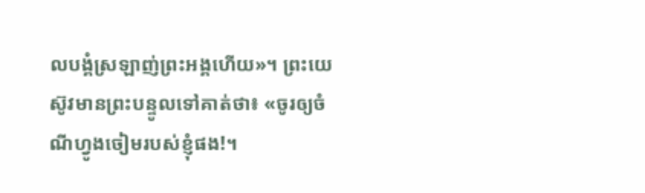លបង្គំស្រឡាញ់ព្រះអង្គហើយ»។ ព្រះយេស៊ូវមានព្រះបន្ទូលទៅគាត់ថា៖ «ចូរឲ្យចំណីហ្វូងចៀមរបស់ខ្ញុំផង!។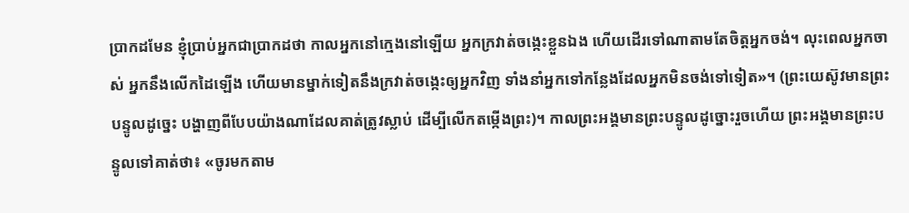ប្រាកដមែន ខ្ញុំប្រាប់អ្នកជាប្រាកដថា កាលអ្នកនៅក្មេងនៅឡើយ អ្នកក្រវាត់ចង្កេះខ្លួនឯង ហើយដើរទៅណាតាមតែចិត្តអ្នកចង់។ លុះពេលអ្នកចាស់ អ្នកនឹងលើកដៃឡើង ហើយមានម្នាក់ទៀតនឹងក្រវាត់ចង្កេះឲ្យអ្នកវិញ ទាំងនាំអ្នកទៅកន្លែងដែលអ្នកមិនចង់ទៅទៀត»។ (ព្រះយេស៊ូវមានព្រះបន្ទូលដូច្នេះ បង្ហាញពីបែបយ៉ាងណាដែលគាត់ត្រូវស្លាប់ ដើម្បីលើកតម្កើងព្រះ)។ កាលព្រះអង្គមានព្រះបន្ទូលដូច្នោះរួចហើយ ព្រះអង្គមានព្រះបន្ទូលទៅគាត់ថា៖ «ចូរមកតាម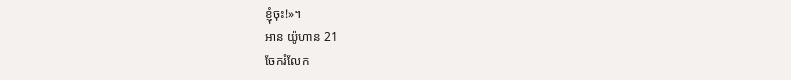ខ្ញុំចុះ!»។
អាន យ៉ូហាន 21
ចែករំលែក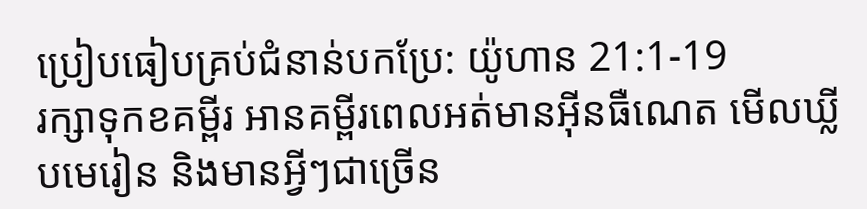ប្រៀបធៀបគ្រប់ជំនាន់បកប្រែ: យ៉ូហាន 21:1-19
រក្សាទុកខគម្ពីរ អានគម្ពីរពេលអត់មានអ៊ីនធឺណេត មើលឃ្លីបមេរៀន និងមានអ្វីៗជាច្រើន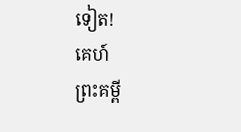ទៀត!
គេហ៍
ព្រះគម្ពី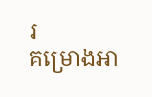រ
គម្រោងអា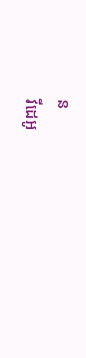ន
វីដេអូ